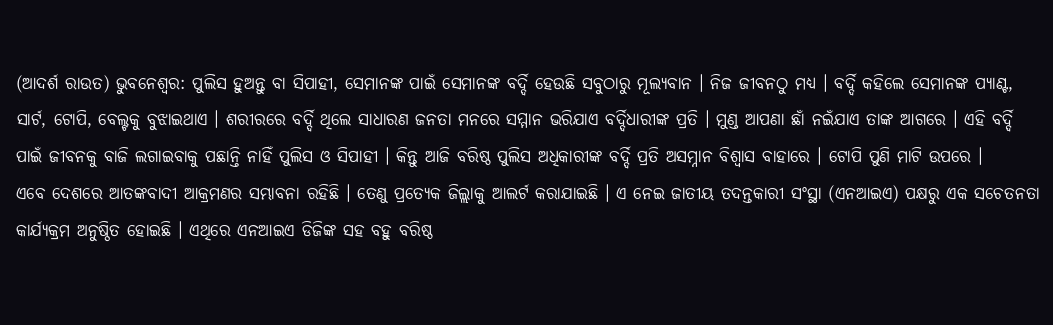(ଆଦର୍ଶ ରାଉତ) ଭୁବନେଶ୍ୱର: ପୁଲିସ ହୁଅନ୍ତୁ ବା ସିପାହୀ, ସେମାନଙ୍କ ପାଇଁ ସେମାନଙ୍କ ବର୍ଦ୍ଦି ହେଉଛି ସବୁଠାରୁ ମୂଲ୍ୟବାନ । ନିଜ ଜୀବନଠୁ ମଧ୍ୟ । ବର୍ଦ୍ଦି କହିଲେ ସେମାନଙ୍କ ପ୍ୟାଣ୍ଟ, ସାର୍ଟ, ଟୋପି, ବେଲ୍ଟକୁ ବୁଝାଇଥାଏ । ଶରୀରରେ ବର୍ଦ୍ଦି ଥିଲେ ସାଧାରଣ ଜନତା ମନରେ ସମ୍ମାନ ଭରିଯାଏ ବର୍ଦ୍ଦିଧାରୀଙ୍କ ପ୍ରତି । ମୁଣ୍ଡ ଆପଣା ଛାଁ ନଇଁଯାଏ ତାଙ୍କ ଆଗରେ । ଏହି ବର୍ଦ୍ଦି ପାଇଁ ଜୀବନକୁ ବାଜି ଲଗାଇବାକୁ ପଛାନ୍ତି ନାହିଁ ପୁଲିସ ଓ ସିପାହୀ । କିନ୍ତୁ ଆଜି ବରିଷ୍ଠ ପୁଲିସ ଅଧିକାରୀଙ୍କ ବର୍ଦ୍ଦି ପ୍ରତି ଅସମ୍ନାନ ବିଶ୍ୱାସ ବାହାରେ । ଟୋପି ପୁଣି ମାଟି ଉପରେ ।
ଏବେ ଦେଶରେ ଆତଙ୍କବାଦୀ ଆକ୍ରମଣର ସମ୍ଭାବନା ରହିଛି । ତେଣୁ ପ୍ରତ୍ୟେକ ଜିଲ୍ଲାକୁ ଆଲର୍ଟ କରାଯାଇଛି । ଏ ନେଇ ଜାତୀୟ ତଦନ୍ତକାରୀ ସଂସ୍ଥା (ଏନଆଇଏ) ପକ୍ଷରୁ ଏକ ସଚେତନତା କାର୍ଯ୍ୟକ୍ରମ ଅନୁଷ୍ଠିତ ହୋଇଛି । ଏଥିରେ ଏନଆଇଏ ଡିଜିଙ୍କ ସହ ବହୁ ବରିଷ୍ଠ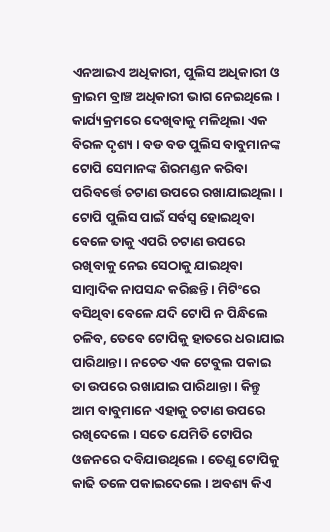ଏନଆଇଏ ଅଧିକାରୀ, ପୁଲିସ ଅଧିକାରୀ ଓ କ୍ରାଇମ ବ୍ରାଞ୍ଚ ଅଧିକାରୀ ଭାଗ ନେଇଥିଲେ । କାର୍ଯ୍ୟକ୍ରମରେ ଦେଖିବାକୁ ମଳିଥିଲା ଏକ ବିରଳ ଦୃଶ୍ୟ । ବଡ ବଡ ପୁଲିସ ବାବୁମାନଙ୍କ ଟୋପି ସେମାନଙ୍କ ଶିରମଣ୍ଡନ କରିବା ପରିବର୍ତ୍ତେ ଚଟାଣ ଉପରେ ରଖାଯାଇଥିଲା । ଟୋପି ପୁଲିସ ପାଇଁ ସର୍ବସ୍ୱ ହୋଇଥିବା ବେଳେ ତାକୁ ଏପରି ଚଟାଣ ଉପରେ ରଖିବାକୁ ନେଇ ସେଠାକୁ ଯାଇଥିବା ସାମ୍ବାଦିକ ନାପସନ୍ଦ କରିଛନ୍ତି । ମିଟିଂରେ ବସିଥିବା ବେଳେ ଯଦି ଟୋପି ନ ପିନ୍ଧିଲେ ଚଳିବ, ତେବେ ଟୋପିକୁ ହାତରେ ଧରାଯାଇ ପାରିଥାନ୍ତା । ନଚେତ ଏକ ଟେବୁଲ ପକାଇ ତା ଉପରେ ରଖାଯାଇ ପାରିଥାନ୍ତା । କିନ୍ତୁ ଆମ ବାବୁମାନେ ଏହାକୁ ଚଟାଣ ଉପରେ ରଖିଦେଲେ । ସତେ ଯେମିତି ଟୋପିର ଓଜନରେ ଦବିଯାଉଥିଲେ । ତେଣୁ ଟୋପିକୁ କାଢି ତଳେ ପକାଇଦେଲେ । ଅବଶ୍ୟ କିଏ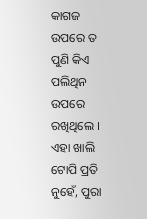କାଗଜ ଉପରେ ତ ପୁଣି କିଏ ପଲିଥିନ ଉପରେ ରଖିଥିଲେ । ଏହା ଖାଲି ଟୋପି ପ୍ରତି ନୁହେଁ, ପୁରା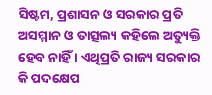ସିଷ୍ଟମ, ପ୍ରଶାସନ ଓ ସରକାର ପ୍ରତି ଅସମ୍ମାନ ଓ ତାତ୍ସଲ୍ୟ କହିଲେ ଅତ୍ୟୁକ୍ତି ହେବ ନାହିଁ । ଏଥିପ୍ରତି ରାଜ୍ୟ ସରକାର କି ପଦକ୍ଷେପ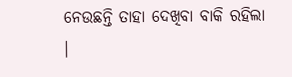ନେଉଛନ୍ତି ତାହା ଦେଖିବା ବାକି ରହିଲା ।